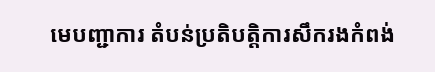មេបញ្ជាការ តំបន់ប្រតិបត្តិការសឹករងកំពង់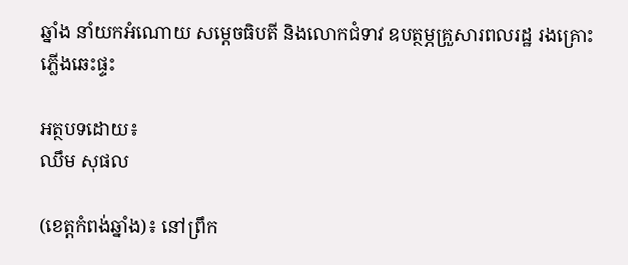ឆ្នាំង នាំយកអំណោយ សម្តេចធិបតី និងលោកជំទាវ ឧបត្ថម្ភគ្រួសារពលរដ្ឋ រងគ្រោះភ្លើងឆេះផ្ទះ

អត្ថបទដោយ៖
ឈឹម សុផល

(ខេត្តកំពង់ឆ្នាំង)៖ នៅព្រឹក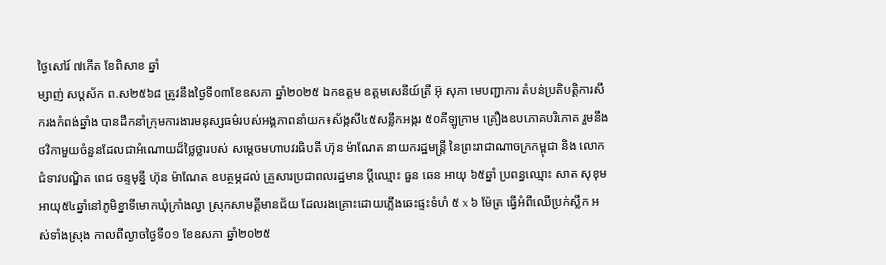ថ្ងៃសៅរ៍ ៧កើត ខែពិសាខ ឆ្នាំ
ម្សាញ់ សប្តស័ក ព.ស២៥៦៨ ត្រូវនឹងថ្ងៃទី០៣ខែឧសភា ឆ្នាំ២០២៥ ឯកឧត្តម ឧត្តមសេនីយ៍ត្រី អ៊ុ សុភា មេបញ្ជាការ តំបន់ប្រតិបត្តិការសឹករងកំពង់ឆ្នាំង បានដឹកនាំក្រុមការងារមនុស្សធម៌របស់អង្គភាពនាំយក៖ស័ង្កសី៤៥សន្លឹកអង្ករ ៥០គីឡូក្រាម គ្រឿងឧបភោគបរិភោគ រួមនឹងថវិកាមួយចំនួនដែលជាអំណោយដ៏ថ្លៃថ្លារបស់ សម្តេចមហាបវរធិបតី ហ៊ុន ម៉ាណែត នាយករដ្ឋមន្រ្តី នៃព្រះរាជាណាចក្រកម្ពុជា និង លោកជំទាវបណ្ឌិត ពេជ ចន្ទមុន្នី ហ៊ុន ម៉ាណែត ឧបត្ថម្ភដល់ គ្រួសារប្រជាពលរដ្ឋមាន ប្តីឈ្មោះ ធួន ឆេន អាយុ ៦៥ឆ្នាំ ប្រពន្ធឈ្មោះ សាត សុខុម អាយុ៥៤ឆ្នាំនៅភូមិខ្នាទីមោកឃុំក្រាំងល្វា ស្រុកសាមគ្គីមានជ័យ ដែលរងគ្រោះដោយភ្លើងឆេះផ្ទះទំហំ ៥ x ៦ ម៉ែត្រ ធ្វើអំពីឈើប្រក់ស្លឹក អស់ទាំងស្រុង កាលពីល្ងាចថ្ងៃទី០១ ខែឧសភា ឆ្នាំ២០២៥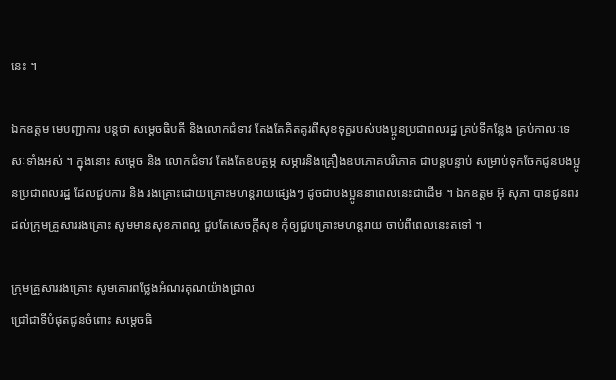នេះ ។

ឯកឧត្តម មេបញ្ជាការ បន្តថា សម្តេចធិបតី និងលោកជំទាវ តែងតែគិតគូរពីសុខទុក្ខរបស់បងប្អូនប្រជាពលរដ្ឋ គ្រប់ទីកន្លែង គ្រប់កាលៈទេសៈទាំងអស់ ។ ក្នុងនោះ សម្តេច និង លោកជំទាវ តែងតែឧបត្ថម្ភ សម្ភារនិងគ្រឿងឧបភោគបរិភោគ ជាបន្តបន្ទាប់ សម្រាប់ទុកចែកជូនបងប្អូនប្រជាពលរដ្ឋ ដែលជួបការ និង រងគ្រោះដោយគ្រោះមហន្តរាយផ្សេងៗ ដូចជាបងប្អូននាពេលនេះជាដើម ។ ឯកឧត្តម អ៊ុ សុភា បានជូនពរដល់ក្រុមគ្រួសាររងគ្រោះ សូមមានសុខភាពល្អ ជួបតែសេចក្តីសុខ កុំឲ្យជួបគ្រោះមហន្តរាយ ចាប់ពីពេលនេះតទៅ ។

ក្រុមគ្រួសាររងគ្រោះ សូមគោរពថ្លែងអំណរគុណយ៉ាងជ្រាល
ជ្រៅជាទីបំផុតជូនចំពោះ សម្តេចធិ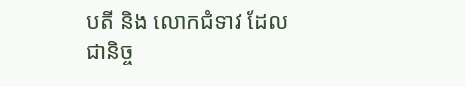បតី និង លោកជំទាវ ដែលជានិច្ច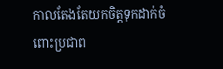កាលតែងតែយកចិត្ដទុកដាក់ចំពោះប្រជាព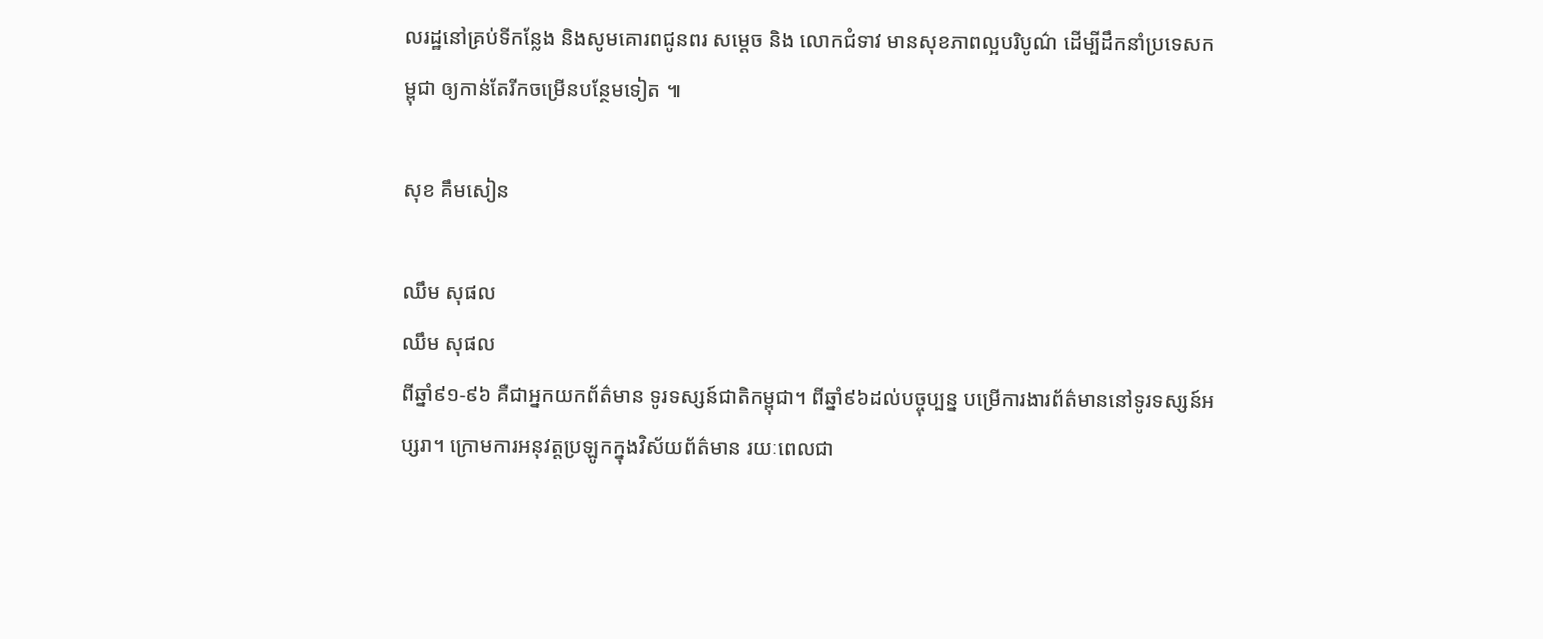លរដ្ឋនៅគ្រប់ទីកន្លែង និងសូមគោរពជូនពរ សម្តេច និង លោកជំទាវ មានសុខភាពល្អបរិបូណ៌ ដើម្បីដឹកនាំប្រទេសកម្ពុជា ឲ្យកាន់តែរីកចម្រើនបន្ថែមទៀត ៕

សុខ គឹមសៀន

ឈឹម សុផល
ឈឹម សុផល
ពីឆ្នាំ៩១-៩៦ គឺជាអ្នកយកព័ត៌មាន ទូរទស្សន៍ជាតិកម្ពុជា។ ពីឆ្នាំ៩៦ដល់បច្ចុប្បន្ន បម្រើការងារព័ត៌មាននៅទូរទស្សន៍អប្សរា។ ក្រោមការអនុវត្តប្រឡូកក្នុងវិស័យព័ត៌មាន រយៈពេលជា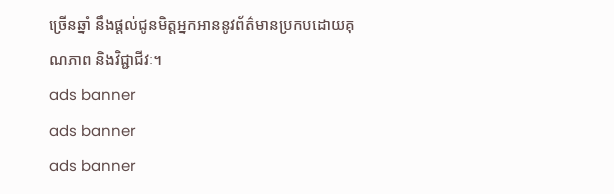ច្រើនឆ្នាំ នឹងផ្ដល់ជូនមិត្តអ្នកអាននូវព័ត៌មានប្រកបដោយគុណភាព និងវិជ្ជាជីវៈ។
ads banner
ads banner
ads banner